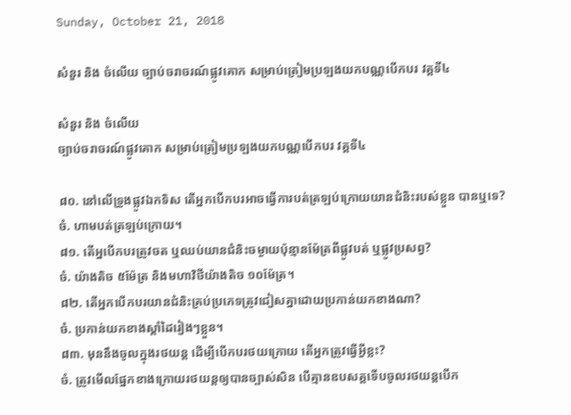Sunday, October 21, 2018

សំនួរ និង ចំលើយ ច្បាប់ចរាចរណ៍ផ្លូវគោក សម្រាប់ត្រៀមប្រឡងយកបណ្ណបើកបរ វគ្គទី៤

សំនួរ និង ចំលើយ
ច្បាប់ចរាចរណ៍ផ្លូវគោក សម្រាប់ត្រៀមប្រឡងយកបណ្ណបើកបរ វគ្គទី៤

៨០. នៅលើទ្រូងផ្លូវឯកទិស តើអ្នកបើកបរអាចធ្វើការបត់ត្រឡប់ក្រោយយានជំនិះរបស់ខ្លួន បានឬទេ?
ចំ. ហាមបត់ត្រឡប់ក្រោយ។
៨១. តើអ្នបើកបរត្រូវចត ឬឈប់យានជំនិះចម្ងាយប៉ុន្មានម៉ែត្រពីផ្លូវបត់ ឬផ្លូវប្រសព្វ?
ចំ. យ៉ាងតិច ៥ម៉ែត្រ និងមហាវិថីយ៉ាងតិច ១០ម៉ែត្រ។
៨២. តើអ្នកបើកបរយានជំនិះគ្រប់ប្រភេទត្រូវជៀសគ្នាដោយប្រកាន់យកខាងណា?
ចំ. ប្រកាន់យកខាងស្តាំដៃរៀងៗខ្លួន។
៨៣. មុននឹងចូលក្នុងរថយន្ត ដើម្បីបើកបរថយក្រោយ តើអ្នកត្រូវធ្វើអ្វីខ្លះ?
ចំ. ត្រូវមើលផ្នែកខាងក្រោយរថយន្តឲ្យបានច្បាស់សិន បើគ្មានឧបសគ្គទើបចូលរថយន្តបើក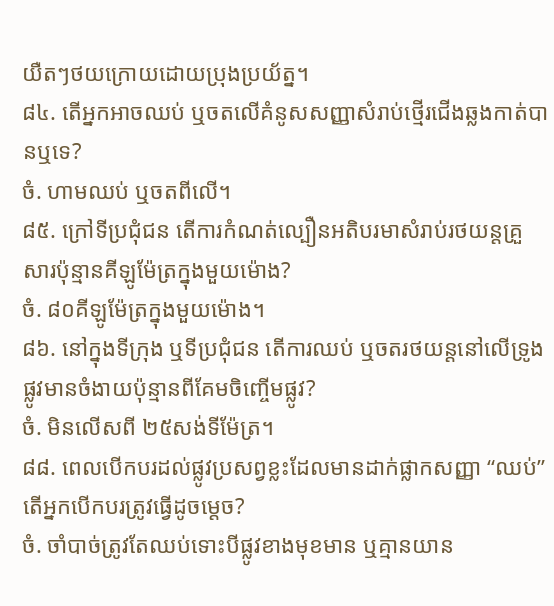យឺតៗថយក្រោយដោយប្រុងប្រយ័ត្ន។
៨៤. តើអ្នកអាចឈប់ ឬចតលើគំនូសសញ្ញាសំរាប់ថ្មើរជើងឆ្លងកាត់បានឬទេ?
ចំ. ហាមឈប់ ឬចតពីលើ។
៨៥. ក្រៅទីប្រជុំជន តើការកំណត់ល្បឿនអតិបរមាសំរាប់រថយន្តគ្រួសារប៉ុន្មានគីឡូម៉ែត្រក្នុងមួយម៉ោង?
ចំ. ៨០គីឡូម៉ែត្រក្នុងមួយម៉ោង។
៨៦. នៅក្នុងទីក្រុង ឬទីប្រជុំជន តើការឈប់ ឬចតរថយន្តនៅលើទ្រូងផ្លូវមានចំងាយប៉ុន្មានពីគែមចិញ្ចើមផ្លូវ?
ចំ. មិនលើសពី ២៥សង់ទីម៉ែត្រ។
៨៨. ពេលបើកបរដល់ផ្លូវប្រសព្វខ្លះដែលមានដាក់ផ្លាកសញ្ញា “ឈប់” តើអ្នកបើកបរត្រូវធ្វើដូចម្តេច?
ចំ. ចាំបាច់ត្រូវតែឈប់ទោះបីផ្លូវខាងមុខមាន ឬគ្មានយាន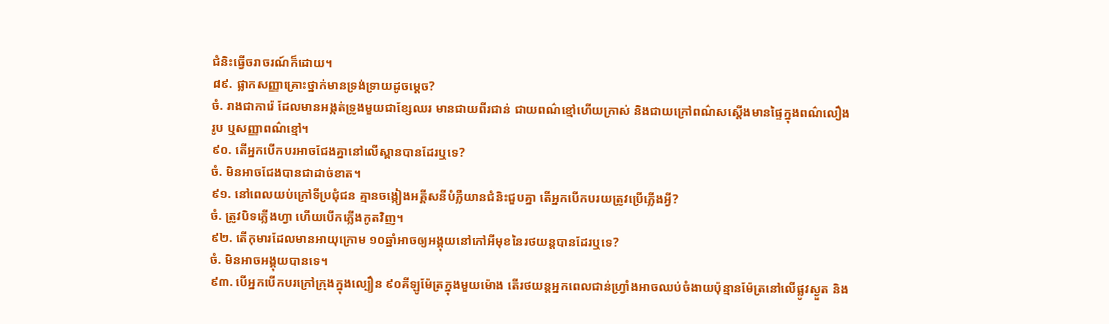ជំនិះធ្វើចរាចរណ៍ក៏ដោយ។
៨៩. ផ្លាកសញ្ញាគ្រោះថ្នាក់មានទ្រង់ទ្រាយដូចម្តេច?
ចំ. រាងជាការ៉េ ដែលមានអង្កត់ទ្រូងមួយជាខ្សែឈរ មានជាយពីរជាន់ ជាយពណ៌ខ្មៅហើយក្រាស់ និងជាយក្រៅពណ៌សស្តើងមានផ្ទៃក្នុងពណ៌លឿង រូប ឬសញ្ញាពណ៌ខ្មៅ។
៩០. តើអ្នកបើកបរអាចជែងគ្នានៅលើស្ពានបានដែរឬទេ?
ចំ. មិនអាចជែងបានជាដាច់ខាត។
៩១. នៅពេលយប់ក្រៅទីប្រជុំជន គ្មានចង្កៀងអគ្គីសនីបំភ្លឺយានជំនិះជួបគ្នា តើអ្នកបើកបរយត្រូវប្រើភ្លើងអ្វី?
ចំ. ត្រូវបិទភ្លើងហ្វា ហើយបើកភ្លើងកូតវិញ។
៩២. តើកុមារដែលមានអាយុក្រោម ១០ឆ្នាំអាចឲ្យអង្គុយនៅកៅអីមុខនៃរថយន្តបានដែរឬទេ?
ចំ. មិនអាចអង្គុយបានទេ។
៩៣. បើអ្នកបើកបរក្រៅក្រុងក្នុងល្បឿន ៩០គីឡូម៉ែត្រក្នុងមួយម៉ោង តើរថយន្តអ្នកពេលជាន់ហ្រ្វាំងអាចឈប់ចំងាយប៉ុន្មានម៉ែត្រនៅលើផ្លូវស្ងួត និង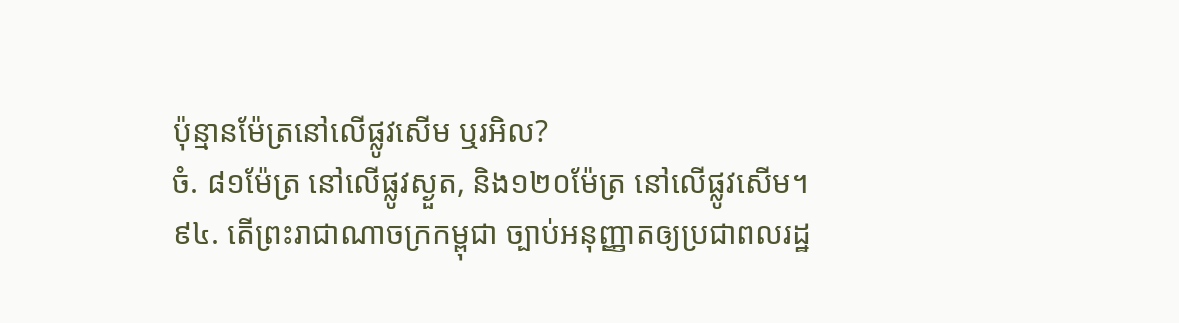ប៉ុន្មានម៉ែត្រនៅលើផ្លូវសើម ឬរអិល?
ចំ. ៨១ម៉ែត្រ នៅលើផ្លូវស្ងួត, និង១២០ម៉ែត្រ នៅលើផ្លូវសើម។
៩៤. តើព្រះរាជាណាចក្រកម្ពុជា ច្បាប់អនុញ្ញាតឲ្យប្រជាពលរដ្ឋ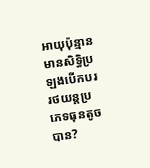អាយុប៉ុន្មាន មានសិទ្ធិប្រឡងបើកបររថយន្តប្រភេទធុនតូចបាន?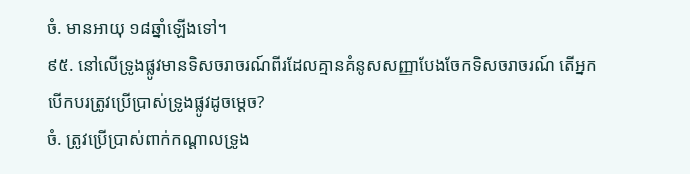ចំ. មានអាយុ ១៨ឆ្នាំឡើងទៅ។
៩៥. នៅលើទ្រូងផ្លូវមានទិសចរាចរណ៍ពីរដែលគ្មានគំនូសសញ្ញាបែងចែកទិសចរាចរណ៍ តើអ្នកបើកបរត្រូវប្រើប្រាស់ទ្រូងផ្លូវដូចម្តេច?
ចំ. ត្រូវប្រើប្រាស់ពាក់កណ្តាលទ្រូង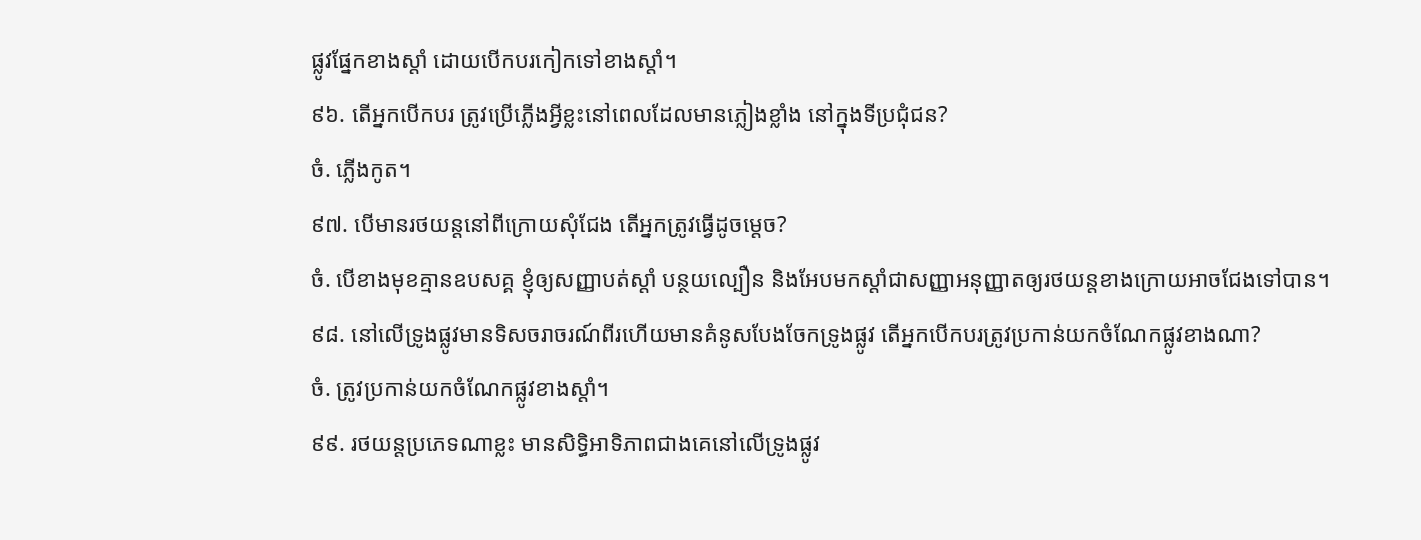ផ្លូវផ្នែកខាងស្តាំ ដោយបើកបរកៀកទៅខាងស្តាំ។
៩៦. តើអ្នកបើកបរ ត្រូវប្រើភ្លើងអ្វីខ្លះនៅពេលដែលមានភ្លៀងខ្លាំង នៅក្នុងទីប្រជុំជន?
ចំ. ភ្លើងកូត។
៩៧. បើមានរថយន្តនៅពីក្រោយសុំជែង តើអ្នកត្រូវធ្វើដូចម្តេច?
ចំ. បើខាងមុខគ្មានឧបសគ្គ ខ្ញុំឲ្យសញ្ញាបត់ស្តាំ បន្ថយល្បឿន និងអែបមកស្តាំជាសញ្ញាអនុញ្ញាតឲ្យរថយន្តខាងក្រោយអាចជែងទៅបាន។
៩៨. នៅលើទ្រូងផ្លូវមានទិសចរាចរណ៍ពីរហើយមានគំនូសបែងចែកទ្រូងផ្លូវ តើអ្នកបើកបរត្រូវប្រកាន់យកចំណែកផ្លូវខាងណា?
ចំ. ត្រូវប្រកាន់យកចំណែកផ្លូវខាងស្តាំ។
៩៩. រថយន្តប្រភេទណាខ្លះ មានសិទ្ធិអាទិភាពជាងគេនៅលើទ្រូងផ្លូវ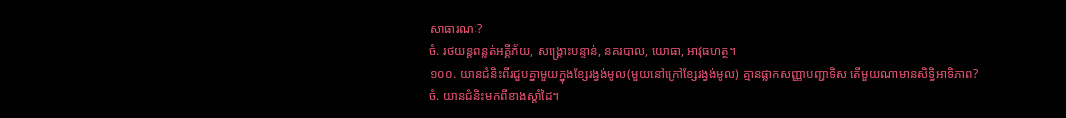សាធារណៈ?
ចំ. រថយន្តពន្លត់អគ្គីភ័យ, សង្គ្រោះបន្ទាន់, នគរបាល, យោធា, អាវុធហត្ថ។
១០០. យានជំនិះពីរជួបគ្នាមួយក្នុងខ្សែរង្វង់មូល(មួយនៅក្រៅខ្សែរង្វង់មូល) គ្មានផ្លាកសញ្ញាបញ្ជាទិស តើមួយណាមានសិទ្ធិអាទិភាព?
ចំ. យានជំនិះមកពីខាងស្តាំដៃ។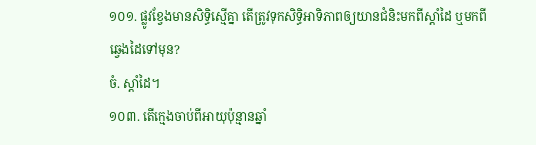១០១. ផ្លូវខ្វែងមានសិទ្ធិស្មើគ្នា តើត្រូវទុកសិទ្ធិអាទិភាពឲ្យយានជំនិះមកពីស្តាំដៃ ឬមកពីឆ្វេងដៃទៅមុន?
ចំ. ស្តាំដៃ។
១០៣. តើក្មេងចាប់ពីអាយុប៉ុន្មានឆ្នាំ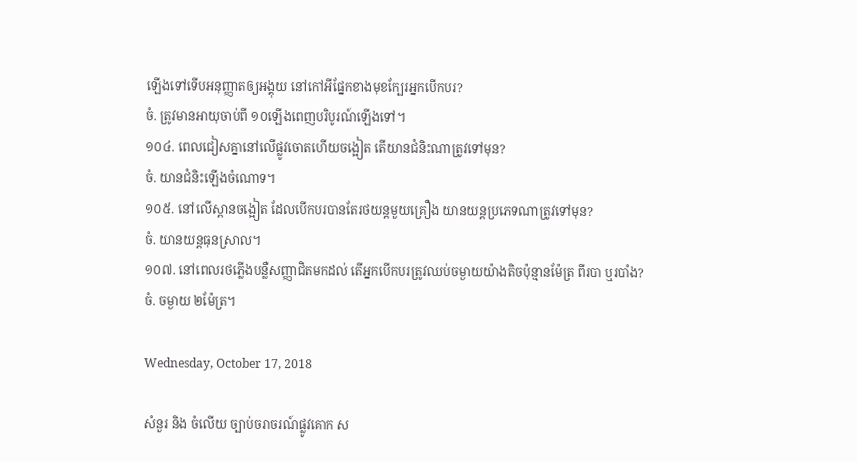ឡើងទៅទើបអនុញ្ញាតឲ្យអង្គុយ នៅកៅអីផ្នែកខាងមុខក្បែរអ្នកបើកបរ?
ចំ. ត្រូវមានអាយុចាប់ពី ១០ឡើងពេញបរិបូរណ៍ឡើងទៅ។
១០៤. ពេលជៀសគ្នានៅលើផ្លូវចោតហើយចង្អៀត តើយានជំនិះណាត្រូវទៅមុន?
ចំ. យានជំនិះឡើងចំណោទ។
១០៥. នៅលើស្ពានចង្អៀត ដែលបើកបរបានតែរថយន្តមួយគ្រឿង យានយន្តប្រភេទណាត្រូវទៅមុន?
ចំ. យានយន្តធុនស្រាល។
១០៧. នៅពេលរថភ្លើងបន្លឺសញ្ញាជិតមកដល់ តើអ្នកបើកបរត្រូវឈប់ចម្ងាយយ៉ាងតិចប៉ុន្មានម៉ែត្រ ពីរបា ឬរបាំង?
ចំ. ចម្ងាយ ២ម៉ែត្រ។

Wednesday, October 17, 2018

សំនួរ និង ចំលើយ ច្បាប់ចរាចរណ៍ផ្លូវគោក ស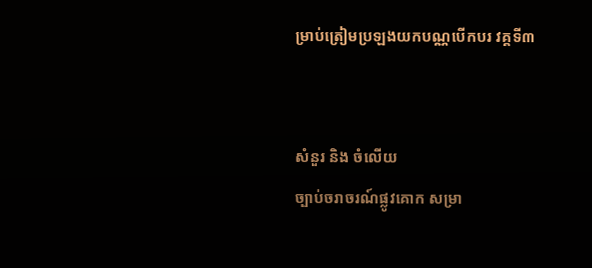ម្រាប់ត្រៀមប្រឡងយកបណ្ណបើកបរ វគ្គទី៣


សំនួរ និង ចំលើយ
ច្បាប់ចរាចរណ៍ផ្លូវគោក សម្រា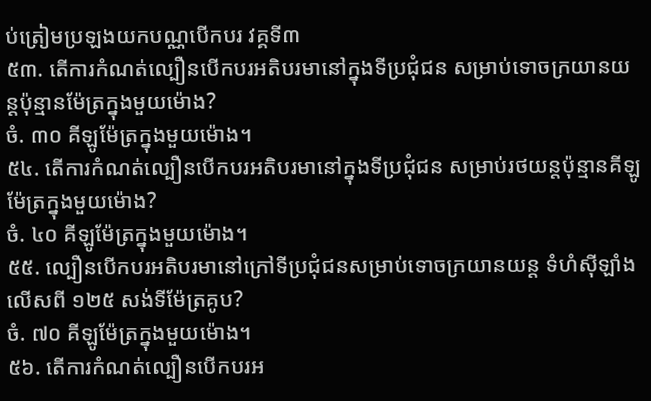ប់ត្រៀមប្រឡងយកបណ្ណបើកបរ វគ្គទី៣
៥៣. តើការកំណត់ល្បឿនបើកបរអតិបរមានៅក្នុងទីប្រជុំជន សម្រាប់ទោចក្រយានយន្តប៉ុន្មានម៉ែត្រក្នុងមួយម៉ោង?
ចំ. ៣០ គីឡូម៉ែត្រក្នុងមួយម៉ោង។
៥៤. តើការកំណត់ល្បឿនបើកបរអតិបរមានៅក្នុងទីប្រជុំជន សម្រាប់រថយន្តប៉ុន្មានគីឡូម៉ែត្រក្នុងមួយម៉ោង?
ចំ. ៤០ គីឡូម៉ែត្រក្នុងមួយម៉ោង។
៥៥. ល្បឿនបើកបរអតិបរមានៅក្រៅទីប្រជុំជនសម្រាប់ទោចក្រយានយន្ត ទំហំស៊ីឡាំងលើសពី ១២៥ សង់ទីម៉ែត្រគូប?
ចំ. ៧០ គីឡូម៉ែត្រក្នុងមួយម៉ោង។
៥៦. តើការកំណត់ល្បឿនបើកបរអ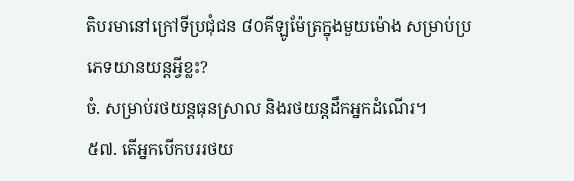តិបរមានៅក្រៅទីប្រជុំជន ៨០គីឡូម៉ែត្រក្នុងមួយម៉ោង សម្រាប់ប្រភេទយានយន្តអ្វីខ្លះ?
ចំ. សម្រាប់រថយន្តធុនស្រាល និងរថយន្តដឹកអ្នកដំណើរ។
៥៧. តើអ្នកបើកបររថយ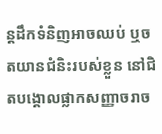ន្តដឹកទំនិញអាចឈប់ ឬចតយានជំនិះរបស់ខ្លួន នៅជិតបង្គោលផ្លាកសញ្ញាចរាច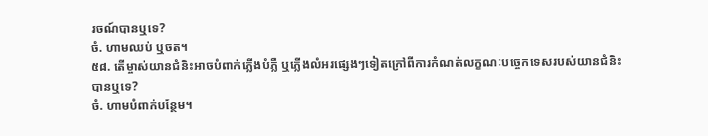រចណ៍បានឬទេ?
ចំ. ហាមឈប់ ឬចត។
៥៨. តើម្ចាស់យានជំនិះអាចបំពាក់ភ្លើងបំភ្លឺ ឬភ្លើងលំអរផ្សេងៗទៀតក្រៅពីការកំណត់លក្ខណៈបច្ចេកទេសរបស់យានជំនិះបានឬទេ?
ចំ. ហាមបំពាក់បន្ថែម។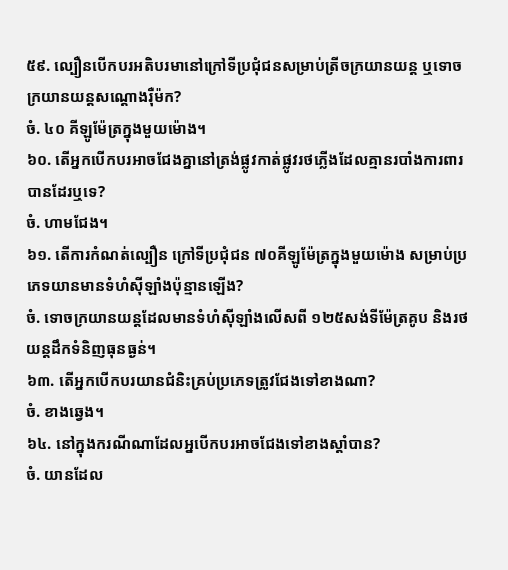៥៩. ល្បឿនបើកបរអតិបរមានៅក្រៅទីប្រជុំជនសម្រាប់ត្រីចក្រយានយន្ត ឬទោចក្រយានយន្តសណ្តោងរ៉ឺម៉ក?
ចំ. ៤០ គីឡូម៉ែត្រក្នុងមួយម៉ោង។
៦០. តើអ្នកបើកបរអាចជែងគ្នានៅត្រង់ផ្លូវកាត់ផ្លូវរថភ្លើងដែលគ្មានរបាំងការពារ បានដែរឬទេ?
ចំ. ហាមជែង។
៦១. តើការកំណត់ល្បឿន ក្រៅទីប្រជុំជន ៧០គីឡូម៉ែត្រក្នុងមួយម៉ោង សម្រាប់ប្រភេទយានមានទំហំស៊ីឡាំងប៉ុន្មានឡើង?
ចំ. ទោចក្រយានយន្តដែលមានទំហំស៊ីឡាំងលើសពី ១២៥សង់ទីម៉ែត្រគូប និងរថយន្តដឹកទំនិញធុនធ្ងន់។
៦៣. តើអ្នកបើកបរយានជំនិះគ្រប់ប្រភេទត្រូវជែងទៅខាងណា?
ចំ. ខាងឆ្វេង។
៦៤. នៅក្នុងករណីណាដែលអ្នបើកបរអាចជែងទៅខាងស្តាំបាន?
ចំ. យានដែល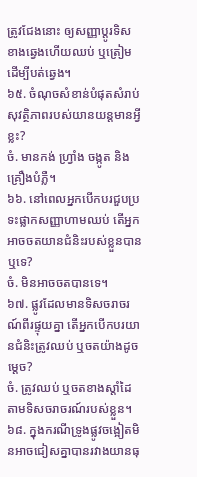ត្រូវជែងនោះ ឲ្យសញ្ញាប្តូរទិសខាងឆ្វេងហើយឈប់ ឬត្រៀមដើម្បីបត់ឆ្វេង។
៦៥. ចំណុចសំខាន់បំផុតសំរាប់សុវត្ថិភាពរបស់យានយន្តមានអ្វីខ្លះ?
ចំ. មានកង់ ហ្រ្វាំង ចង្កូត និងគ្រឿងបំភ្លឺ។
៦៦. នៅពេលអ្នកបើកបរជួបប្រទះផ្លាកសញ្ញាហាមឈប់ តើអ្នកអាចចតយានជំនិះរបស់ខ្លួនបានឬទេ?
ចំ. មិនអាចចតបានទេ។
៦៧. ផ្លូវដែលមានទិសចរាចរណ៍ពីរផ្ទុយគ្នា តើអ្នកបើកបរយានជំនិះត្រូវឈប់ ឬចតយ៉ាងដូចម្តេច?
ចំ. ត្រូវឈប់ ឬចតខាងស្តាំដៃតាមទិសចរាចរណ៍របស់ខ្លួន។
៦៨. ក្នុងករណីទ្រូងផ្លូវចង្អៀតមិនអាចជៀសគ្នាបានរវាងយានធុ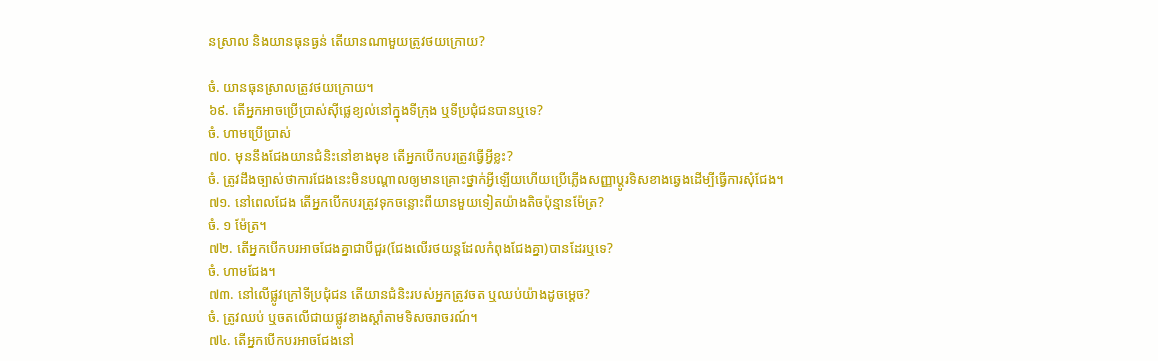នស្រាល និងយានធុនធ្ងន់ តើយានណាមួយត្រូវថយក្រោយ?

ចំ. យានធុនស្រាលត្រូវថយក្រោយ។
៦៩. តើអ្នកអាចប្រើប្រាស់ស៊ីផ្លេខ្យល់នៅក្នុងទីក្រុង ឬទីប្រជុំជនបានឬទេ?
ចំ. ហាមប្រើប្រាស់
៧០. មុននឹងជែងយានជំនិះនៅខាងមុខ តើអ្នកបើកបរត្រូវធ្វើអ្វីខ្លះ?
ចំ. ត្រូវដឹងច្បាស់ថាការជែងនេះមិនបណ្តាលឲ្យមានគ្រោះថ្នាក់អ្វីឡើយហើយប្រើភ្លើងសញ្ញាប្តូរទិសខាងឆ្វេងដើម្បីធ្វើការសុំជែង។
៧១. នៅពេលជែង តើអ្នកបើកបរត្រូវទុកចន្លោះពីយានមួយទៀតយ៉ាងតិចប៉ុន្មានម៉ែត្រ?
ចំ. ១ ម៉ែត្រ។
៧២. តើអ្នកបើកបរអាចជែងគ្នាជាបីជួរ(ជែងលើរថយន្តដែលកំពុងជែងគ្នា)បានដែរឬទេ?
ចំ. ហាមជែង។
៧៣. នៅលើផ្លូវក្រៅទីប្រជុំជន តើយានជំនិះរបស់អ្នកត្រូវចត ឬឈប់យ៉ាងដូចម្តេច?
ចំ. ត្រូវឈប់ ឬចតលើជាយផ្លូវខាងស្តាំតាមទិសចរាចរណ៍។
៧៤. តើអ្នកបើកបរអាចជែងនៅ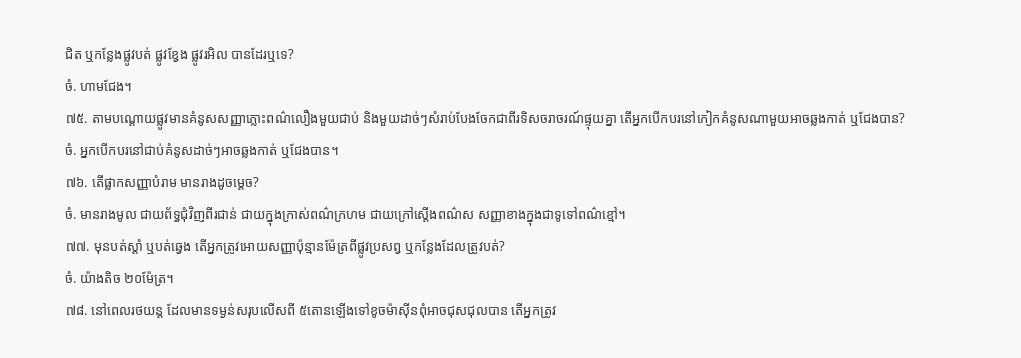ជិត ឬកន្លែងផ្លូវបត់ ផ្លូវខ្វែង ផ្លូវរអិល បានដែរឬទេ?
ចំ. ហាមជែង។
៧៥. តាមបណ្តោយផ្លូវមានគំនូសសញ្ញាភ្លោះពណ៌លឿងមួយជាប់ និងមួយដាច់ៗសំរាប់បែងចែកជាពីរទិសចរាចរណ៍ផ្ទុយគ្នា តើអ្នកបើកបរនៅកៀកគំនូសណាមួយអាចឆ្លងកាត់ ឬជែងបាន?
ចំ. អ្នកបើកបរនៅជាប់គំនូសដាច់ៗអាចឆ្លងកាត់ ឬជែងបាន។
៧៦. តើផ្លាកសញ្ញាបំរាម មានរាងដូចម្តេច?
ចំ. មានរាងមូល ជាយព័ទ្ធជុំវិញពីរជាន់ ជាយក្នុងក្រាស់ពណ៌ក្រហម ជាយក្រៅស្តើងពណ៌ស សញ្ញាខាងក្នុងជាទូទៅពណ៌ខ្មៅ។
៧៧. មុនបត់ស្តាំ ឬបត់ឆ្វេង តើអ្នកត្រូវអោយសញ្ញាប៉ុន្មានម៉ែត្រពីផ្លូវប្រសព្វ ឬកន្លែងដែលត្រូវបត់?
ចំ. យ៉ាងតិច ២០ម៉ែត្រ។
៧៨. នៅពេលរថយន្ត ដែលមានទម្ងន់សរុបលើសពី ៥តោនឡើងទៅខូចម៉ាស៊ីនពុំអាចជុសជុលបាន តើអ្នកត្រូវ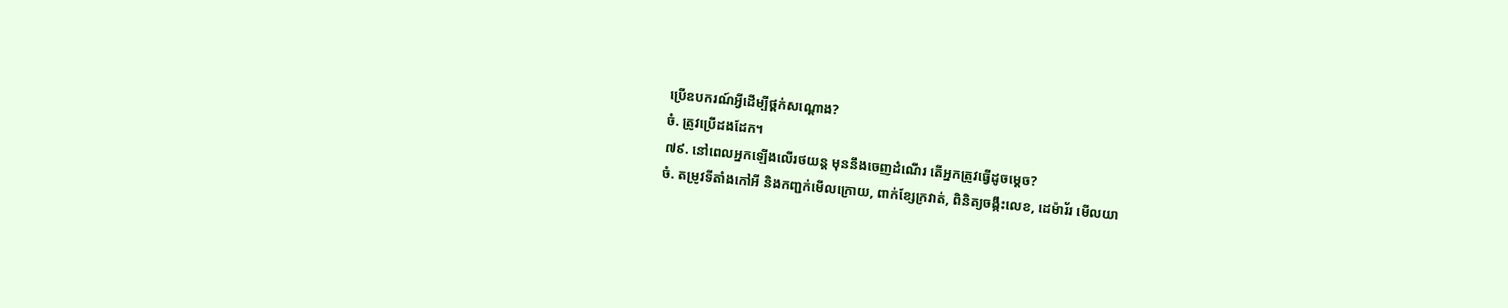ប្រើឧបករណ៍អ្វីដើម្បីថ្ពក់សណ្តោង?
ចំ. ត្រូវប្រើដងដែក។
៧៩. នៅពេលអ្នកឡើងលើរថយន្ត មុននឹងចេញដំណើរ តើអ្នកត្រូវធ្វើដូចម្តេច?
ចំ. តម្រូវទីតាំងកៅអី និងកញ្ជក់មើលក្រោយ, ពាក់ខ្សែក្រវាត់, ពិនិត្យចង្កឹះលេខ, ដេម៉ារ័រ មើលយា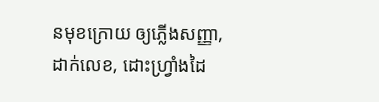នមុខក្រោយ ឲ្យភ្លើងសញ្ញា, ដាក់លេខ, ដោះហ្រ្វាំងដៃ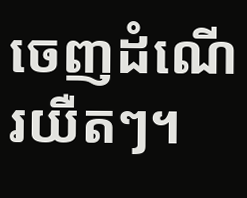ចេញដំណើរយឺតៗ។